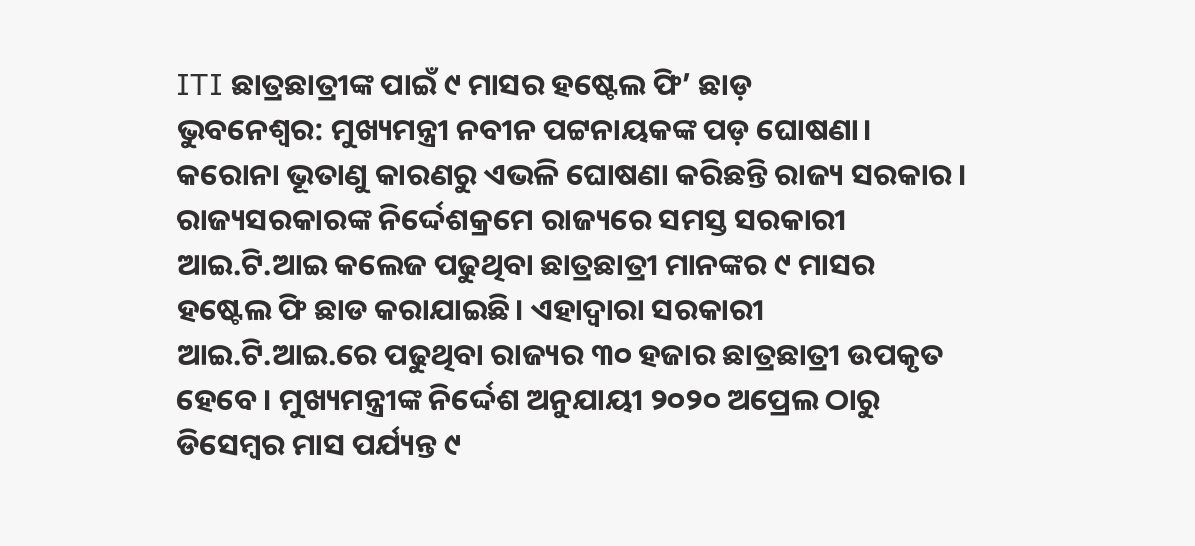ITI ଛାତ୍ରଛାତ୍ରୀଙ୍କ ପାଇଁ ୯ ମାସର ହଷ୍ଟେଲ ଫି’ ଛାଡ଼
ଭୁବନେଶ୍ୱର: ମୁଖ୍ୟମନ୍ତ୍ରୀ ନବୀନ ପଟ୍ଟନାୟକଙ୍କ ପଡ଼ ଘୋଷଣା। କରୋନା ଭୂତାଣୁ କାରଣରୁ ଏଭଳି ଘୋଷଣା କରିଛନ୍ତି ରାଜ୍ୟ ସରକାର। ରାଜ୍ୟସରକାରଙ୍କ ନିର୍ଦ୍ଦେଶକ୍ରମେ ରାଜ୍ୟରେ ସମସ୍ତ ସରକାରୀ ଆଇ.ଟି.ଆଇ କଲେଜ ପଢୁଥିବା ଛାତ୍ରଛାତ୍ରୀ ମାନଙ୍କର ୯ ମାସର ହଷ୍ଟେଲ ଫି ଛାଡ କରାଯାଇଛି। ଏହାଦ୍ୱାରା ସରକାରୀ ଆଇ.ଟି.ଆଇ.ରେ ପଢୁଥିବା ରାଜ୍ୟର ୩୦ ହଜାର ଛାତ୍ରଛାତ୍ରୀ ଉପକୃତ ହେବେ। ମୁଖ୍ୟମନ୍ତ୍ରୀଙ୍କ ନିର୍ଦ୍ଦେଶ ଅନୁଯାୟୀ ୨୦୨୦ ଅପ୍ରେଲ ଠାରୁ ଡିସେମ୍ବର ମାସ ପର୍ଯ୍ୟନ୍ତ ୯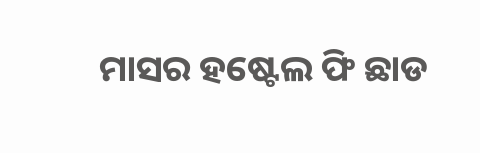ମାସର ହଷ୍ଟେଲ ଫି ଛାଡ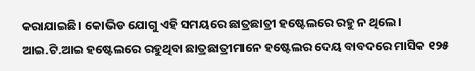କରାଯାଇଛି। କୋଭିଡ ଯୋଗୁ ଏହି ସମୟରେ ଛାତ୍ରଛାତ୍ରୀ ହଷ୍ଟେଲରେ ରହୁ ନ ଥିଲେ। ଆଇ.ଟି.ଆଇ ହଷ୍ଟେଲରେ ରହୁଥିବା ଛାତ୍ରଛାତ୍ରୀମାନେ ହଷ୍ଟେଲର ଦେୟ ବାବଦରେ ମାସିକ ୧୨୫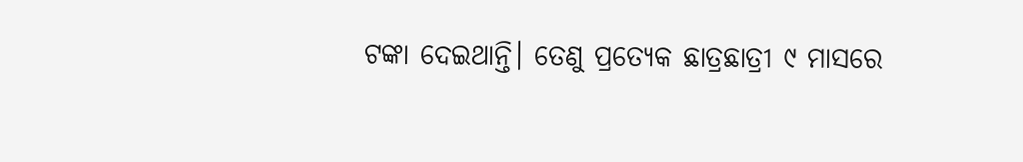ଟଙ୍କା ଦେଇଥାନ୍ତି। ତେଣୁ ପ୍ରତ୍ୟେକ ଛାତ୍ରଛାତ୍ରୀ ୯ ମାସରେ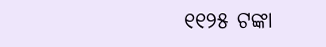୧୧୨୫ ଟଙ୍କା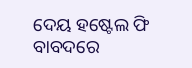ଦେୟ ହଷ୍ଟେଲ ଫି ବାବଦରେ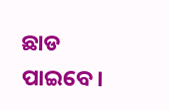ଛାଡ ପାଇବେ।